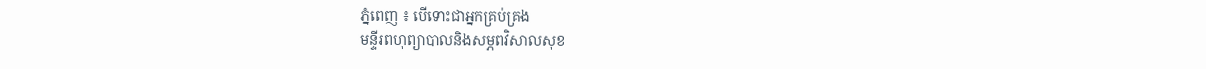ភ្នំពេញ ៖ បើទោះជាអ្នកគ្រប់គ្រង
មន្ទីរពហុព្យាបាលនិងសម្ភពវិសាលសុខ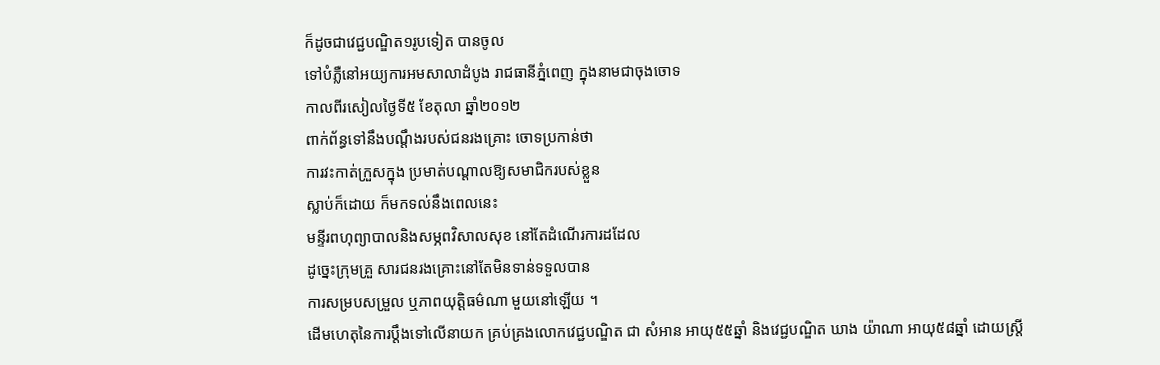ក៏ដូចជាវេជ្ជបណ្ឌិត១រូបទៀត បានចូល
ទៅបំភ្លឺនៅអយ្យការអមសាលាដំបូង រាជធានីភ្នំពេញ ក្នុងនាមជាចុងចោទ
កាលពីរសៀលថ្ងៃទី៥ ខែតុលា ឆ្នាំ២០១២
ពាក់ព័ន្ធទៅនឹងបណ្ដឹងរបស់ជនរងគ្រោះ ចោទប្រកាន់ថា
ការវះកាត់ក្រួសក្នុង ប្រមាត់បណ្ដាលឱ្យសមាជិករបស់ខ្លួន
ស្លាប់ក៏ដោយ ក៏មកទល់នឹងពេលនេះ
មន្ទីរពហុព្យាបាលនិងសម្ភពវិសាលសុខ នៅតែដំណើរការដដែល
ដូច្នេះក្រុមគ្រួ សារជនរងគ្រោះនៅតែមិនទាន់ទទួលបាន
ការសម្របសម្រួល ឬភាពយុត្ដិធម៌ណា មួយនៅឡើយ ។
ដើមហេតុនៃការប្ដឹងទៅលើនាយក គ្រប់គ្រងលោកវេជ្ជបណ្ឌិត ជា សំអាន អាយុ៥៥ឆ្នាំ និងវេជ្ជបណ្ឌិត ឃាង យ៉ាណា អាយុ៥៨ឆ្នាំ ដោយស្ដ្រី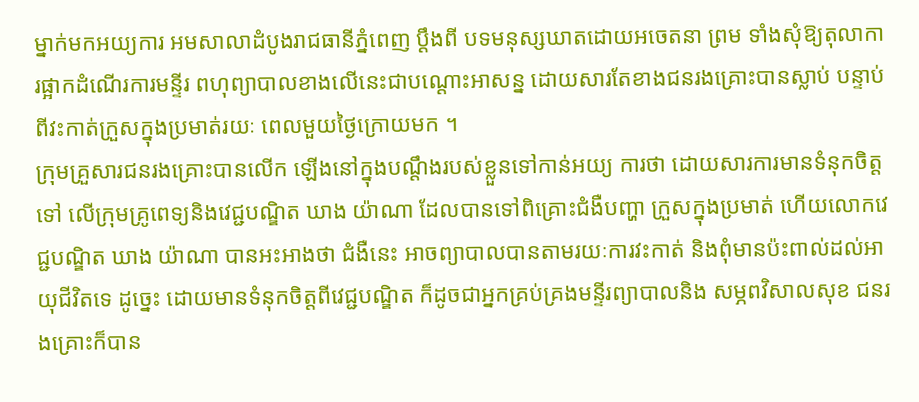ម្នាក់មកអយ្យការ អមសាលាដំបូងរាជធានីភ្នំពេញ ប្ដឹងពី បទមនុស្សឃាតដោយអចេតនា ព្រម ទាំងសុំឱ្យតុលាការផ្អាកដំណើរការមន្ទីរ ពហុព្យាបាលខាងលើនេះជាបណ្ដោះអាសន្ន ដោយសារតែខាងជនរងគ្រោះបានស្លាប់ បន្ទាប់ពីវះកាត់ក្រួសក្នុងប្រមាត់រយៈ ពេលមួយថ្ងៃក្រោយមក ។
ក្រុមគ្រួសារជនរងគ្រោះបានលើក ឡើងនៅក្នុងបណ្ដឹងរបស់ខ្លួនទៅកាន់អយ្យ ការថា ដោយសារការមានទំនុកចិត្ដទៅ លើក្រុមគ្រូពេទ្យនិងវេជ្ជបណ្ឌិត ឃាង យ៉ាណា ដែលបានទៅពិគ្រោះជំងឺបញ្ហា ក្រួសក្នុងប្រមាត់ ហើយលោកវេជ្ជបណ្ឌិត ឃាង យ៉ាណា បានអះអាងថា ជំងឺនេះ អាចព្យាបាលបានតាមរយៈការវះកាត់ និងពុំមានប៉ះពាល់ដល់អាយុជីវិតទេ ដូច្នេះ ដោយមានទំនុកចិត្ដពីវេជ្ជបណ្ឌិត ក៏ដូចជាអ្នកគ្រប់គ្រងមន្ទីរព្យាបាលនិង សម្ភពវិសាលសុខ ជនរងគ្រោះក៏បាន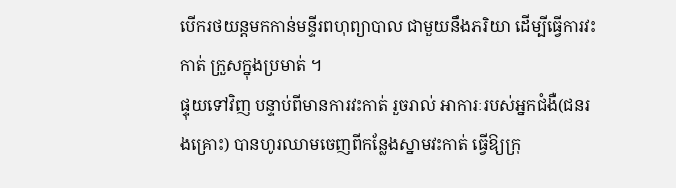បើករថយន្ដមកកាន់មន្ទីរពហុព្យាបាល ជាមួយនឹងភរិយា ដើម្បីធ្វើការវះកាត់ ក្រួសក្នុងប្រមាត់ ។
ផ្ទុយទៅវិញ បន្ទាប់ពីមានការវះកាត់ រួចរាល់ អាការៈរបស់អ្នកជំងឺ(ជនរងគ្រោះ) បានហូរឈាមចេញពីកន្លែងស្នាមវះកាត់ ធ្វើឱ្យក្រុ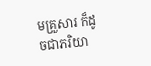មគ្រួសារ ក៏ដូចជាភរិយា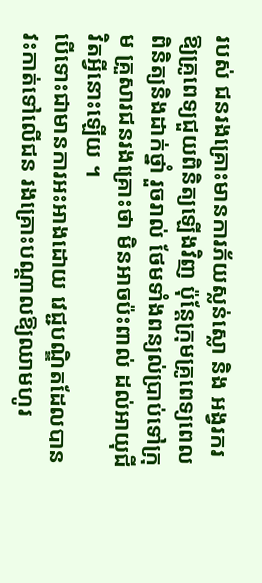របស់ ជនរងគ្រោះមានការភ័យស្លន់ស្លោ និង អង្វរករឱ្យគ្រូពេទ្យជួយពិនិត្យឡើងវិញ ប៉ុន្ដែក្រុមគ្រូពេទ្យពេលពិនិត្យនិងដាក់ថ្នាំ រួចរាល់ ថែមទាំងពន្យល់ប្រាប់ទៅក្រុម គ្រួសារជនរងគ្រោះថា មិនអាចប៉ះពាល់ ដល់អាយុជីវិតអ្វីនោះឡើយ ។
បើទោះជាមានការអះអាងដោយ វេជ្ជបណ្ឌិតដែលបានវះកាត់ទៅលើជន រងគ្រោះបណ្ដាលឱ្យឈាមហូរ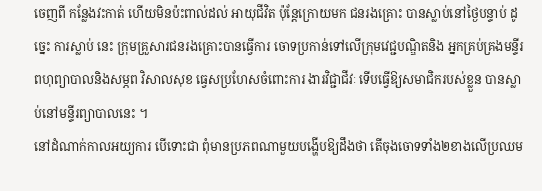ចេញពី កន្លែងវះកាត់ ហើយមិនប៉ះពាល់ដល់ អាយុជីវិត ប៉ុន្ដែក្រោយមក ជនរងគ្រោះ បានស្លាប់នៅថ្ងៃបន្ទាប់ ដូច្នេះ ការស្លាប់ នេះ ក្រុមគ្រួសារជនរងគ្រោះបានធ្វើការ ចោទប្រកាន់ទៅលើក្រុមវេជ្ជបណ្ឌិតនិង អ្នកគ្រប់គ្រងមន្ទីរពហុព្យាបាលនិងសម្ភព វិសាលសុខ ធ្វេសប្រហែសចំពោះការ ងារវិជ្ជាជីវៈ ទើបធ្វើឱ្យសមាជិករបស់ខ្លួន បានស្លាប់នៅមន្ទីរព្យាបាលនេះ ។
នៅដំណាក់កាលអយ្យការ បើទោះជា ពុំមានប្រភពណាមួយបង្ហើបឱ្យដឹងថា តើចុងចោទទាំង២ខាងលើប្រឈម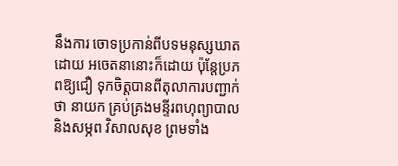នឹងការ ចោទប្រកាន់ពីបទមនុស្សឃាតដោយ អចេតនានោះក៏ដោយ ប៉ុន្ដែប្រភពឱ្យជឿ ទុកចិត្ដបានពីតុលាការបញ្ជាក់ថា នាយក គ្រប់គ្រងមន្ទីរពហុព្យាបាលនិងសម្ភព វិសាលសុខ ព្រមទាំង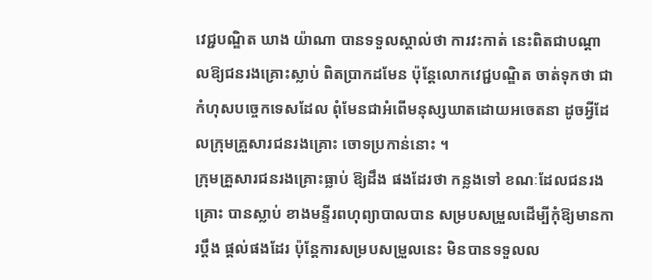វេជ្ជបណ្ឌិត ឃាង យ៉ាណា បានទទួលស្គាល់ថា ការវះកាត់ នេះពិតជាបណ្ដាលឱ្យជនរងគ្រោះស្លាប់ ពិតប្រាកដមែន ប៉ុន្ដែលោកវេជ្ជបណ្ឌិត ចាត់ទុកថា ជាកំហុសបច្ចេកទេសដែល ពុំមែនជាអំពើមនុស្សឃាតដោយអចេតនា ដូចអ្វីដែលក្រុមគ្រួសារជនរងគ្រោះ ចោទប្រកាន់នោះ ។
ក្រុមគ្រួសារជនរងគ្រោះធ្លាប់ ឱ្យដឹង ផងដែរថា កន្លងទៅ ខណៈដែលជនរងគ្រោះ បានស្លាប់ ខាងមន្ទីរពហុព្យាបាលបាន សម្របសម្រួលដើម្បីកុំឱ្យមានការប្ដឹង ផ្ដល់ផងដែរ ប៉ុន្ដែការសម្របសម្រួលនេះ មិនបានទទួលល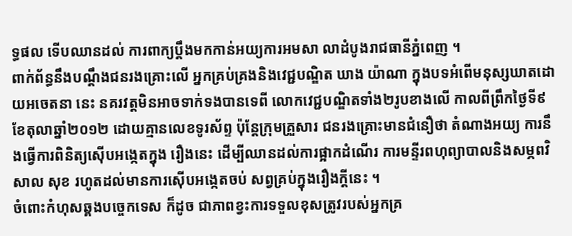ទ្ធផល ទើបឈានដល់ ការពាក្យប្ដឹងមកកាន់អយ្យការអមសា លាដំបូងរាជធានីភ្នំពេញ ។
ពាក់ព័ន្ធនឹងបណ្ដឹងជនរងគ្រោះលើ អ្នកគ្រប់គ្រងនិងវេជ្ជបណ្ឌិត ឃាង យ៉ាណា ក្នុងបទអំពើមនុស្សឃាតដោយអចេតនា នេះ នគរវត្ដមិនអាចទាក់ទងបានទេពី លោកវេជ្ជបណ្ឌិតទាំង២រូបខាងលើ កាលពីព្រឹកថ្ងៃទី៩ខែតុលាឆ្នាំ២០១២ ដោយគ្មានលេខទូរស័ព្ទ ប៉ុន្ដែក្រុមគ្រួសារ ជនរងគ្រោះមានជំនឿថា តំណាងអយ្យ ការនឹងធ្វើការពិនិត្យស៊ើបអង្កេតក្នុង រឿងនេះ ដើម្បីឈានដល់ការផ្អាកដំណើរ ការមន្ទីរពហុព្យាបាលនិងសម្ភពវិសាល សុខ រហូតដល់មានការស៊ើបអង្កេតចប់ សព្វគ្រប់ក្នុងរឿងក្ដីនេះ ។
ចំពោះកំហុសឆ្គងបច្ចេកទេស ក៏ដូច ជាភាពខ្វះការទទួលខុសត្រូវរបស់អ្នកគ្រ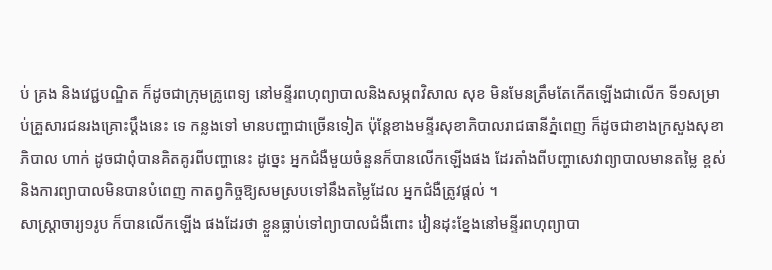ប់ គ្រង និងវេជ្ជបណ្ឌិត ក៏ដូចជាក្រុមគ្រូពេទ្យ នៅមន្ទីរពហុព្យាបាលនិងសម្ភពវិសាល សុខ មិនមែនត្រឹមតែកើតឡើងជាលើក ទី១សម្រាប់គ្រួសារជនរងគ្រោះប្ដឹងនេះ ទេ កន្លងទៅ មានបញ្ហាជាច្រើនទៀត ប៉ុន្ដែខាងមន្ទីរសុខាភិបាលរាជធានីភ្នំពេញ ក៏ដូចជាខាងក្រសួងសុខាភិបាល ហាក់ ដូចជាពុំបានគិតគូរពីបញ្ហានេះ ដូច្នេះ អ្នកជំងឺមួយចំនួនក៏បានលើកឡើងផង ដែរតាំងពីបញ្ហាសេវាព្យាបាលមានតម្លៃ ខ្ពស់ និងការព្យាបាលមិនបានបំពេញ កាតព្វកិច្ចឱ្យសមស្របទៅនឹងតម្លៃដែល អ្នកជំងឺត្រូវផ្ដល់ ។
សាស្ដ្រាចារ្យ១រូប ក៏បានលើកឡើង ផងដែរថា ខ្លួនធ្លាប់ទៅព្យាបាលជំងឺពោះ វៀនដុះខ្នែងនៅមន្ទីរពហុព្យាបា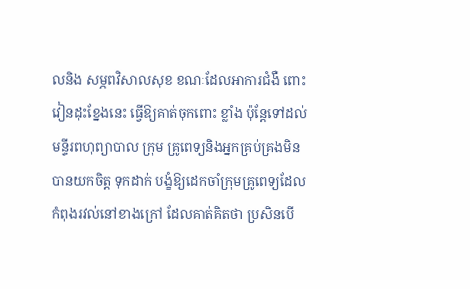លនិង សម្ភពវិសាលសុខ ខណៈដែលអាការជំងឺ ពោះវៀនដុះខ្នែងនេះ ធ្វើឱ្យគាត់ចុកពោះ ខ្លាំង ប៉ុន្ដែទៅដល់មន្ទីរពហុព្យាបាល ក្រុម គ្រូពេទ្យនិងអ្នកគ្រប់គ្រងមិនបានយកចិត្ដ ទុកដាក់ បង្ខំឱ្យដេកចាំក្រុមគ្រូពេទ្យដែល កំពុងរវល់នៅខាងក្រៅ ដែលគាត់គិតថា ប្រសិនបើ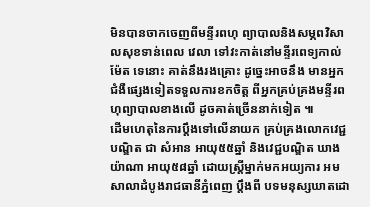មិនបានចាកចេញពីមន្ទីរពហុ ព្យាបាលនិងសម្ភពវិសាលសុខទាន់ពេល វេលា ទៅវះកាត់នៅមន្ទីរពេទ្យកាល់ម៉ែត ទេនោះ គាត់នឹងរងគ្រោះ ដូច្នេះអាចនឹង មានអ្នកជំងឺផ្សេងទៀតទទួលការខកចិត្ដ ពីអ្នកគ្រប់គ្រងមន្ទីរពហុព្យាបាលខាងលើ ដូចគាត់ច្រើននាក់ទៀត ៕
ដើមហេតុនៃការប្ដឹងទៅលើនាយក គ្រប់គ្រងលោកវេជ្ជបណ្ឌិត ជា សំអាន អាយុ៥៥ឆ្នាំ និងវេជ្ជបណ្ឌិត ឃាង យ៉ាណា អាយុ៥៨ឆ្នាំ ដោយស្ដ្រីម្នាក់មកអយ្យការ អមសាលាដំបូងរាជធានីភ្នំពេញ ប្ដឹងពី បទមនុស្សឃាតដោ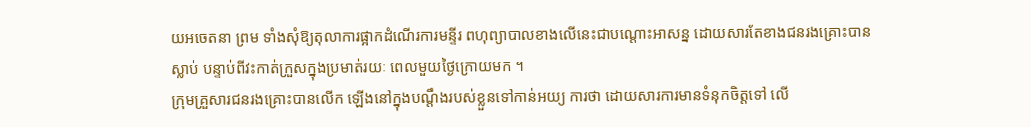យអចេតនា ព្រម ទាំងសុំឱ្យតុលាការផ្អាកដំណើរការមន្ទីរ ពហុព្យាបាលខាងលើនេះជាបណ្ដោះអាសន្ន ដោយសារតែខាងជនរងគ្រោះបានស្លាប់ បន្ទាប់ពីវះកាត់ក្រួសក្នុងប្រមាត់រយៈ ពេលមួយថ្ងៃក្រោយមក ។
ក្រុមគ្រួសារជនរងគ្រោះបានលើក ឡើងនៅក្នុងបណ្ដឹងរបស់ខ្លួនទៅកាន់អយ្យ ការថា ដោយសារការមានទំនុកចិត្ដទៅ លើ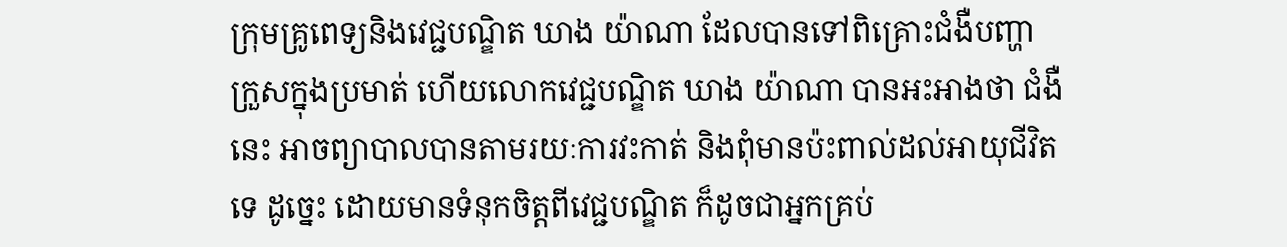ក្រុមគ្រូពេទ្យនិងវេជ្ជបណ្ឌិត ឃាង យ៉ាណា ដែលបានទៅពិគ្រោះជំងឺបញ្ហា ក្រួសក្នុងប្រមាត់ ហើយលោកវេជ្ជបណ្ឌិត ឃាង យ៉ាណា បានអះអាងថា ជំងឺនេះ អាចព្យាបាលបានតាមរយៈការវះកាត់ និងពុំមានប៉ះពាល់ដល់អាយុជីវិតទេ ដូច្នេះ ដោយមានទំនុកចិត្ដពីវេជ្ជបណ្ឌិត ក៏ដូចជាអ្នកគ្រប់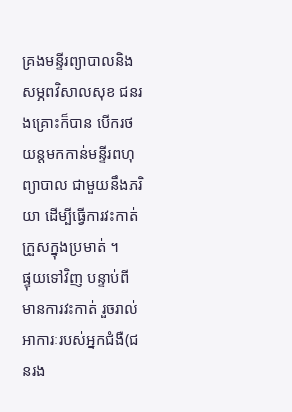គ្រងមន្ទីរព្យាបាលនិង សម្ភពវិសាលសុខ ជនរងគ្រោះក៏បាន បើករថយន្ដមកកាន់មន្ទីរពហុព្យាបាល ជាមួយនឹងភរិយា ដើម្បីធ្វើការវះកាត់ ក្រួសក្នុងប្រមាត់ ។
ផ្ទុយទៅវិញ បន្ទាប់ពីមានការវះកាត់ រួចរាល់ អាការៈរបស់អ្នកជំងឺ(ជនរង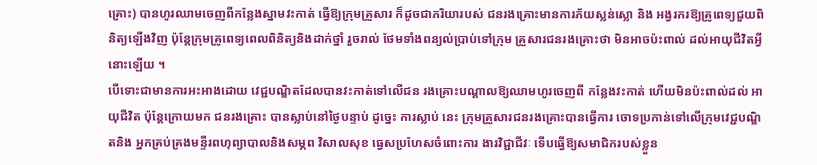គ្រោះ) បានហូរឈាមចេញពីកន្លែងស្នាមវះកាត់ ធ្វើឱ្យក្រុមគ្រួសារ ក៏ដូចជាភរិយារបស់ ជនរងគ្រោះមានការភ័យស្លន់ស្លោ និង អង្វរករឱ្យគ្រូពេទ្យជួយពិនិត្យឡើងវិញ ប៉ុន្ដែក្រុមគ្រូពេទ្យពេលពិនិត្យនិងដាក់ថ្នាំ រួចរាល់ ថែមទាំងពន្យល់ប្រាប់ទៅក្រុម គ្រួសារជនរងគ្រោះថា មិនអាចប៉ះពាល់ ដល់អាយុជីវិតអ្វីនោះឡើយ ។
បើទោះជាមានការអះអាងដោយ វេជ្ជបណ្ឌិតដែលបានវះកាត់ទៅលើជន រងគ្រោះបណ្ដាលឱ្យឈាមហូរចេញពី កន្លែងវះកាត់ ហើយមិនប៉ះពាល់ដល់ អាយុជីវិត ប៉ុន្ដែក្រោយមក ជនរងគ្រោះ បានស្លាប់នៅថ្ងៃបន្ទាប់ ដូច្នេះ ការស្លាប់ នេះ ក្រុមគ្រួសារជនរងគ្រោះបានធ្វើការ ចោទប្រកាន់ទៅលើក្រុមវេជ្ជបណ្ឌិតនិង អ្នកគ្រប់គ្រងមន្ទីរពហុព្យាបាលនិងសម្ភព វិសាលសុខ ធ្វេសប្រហែសចំពោះការ ងារវិជ្ជាជីវៈ ទើបធ្វើឱ្យសមាជិករបស់ខ្លួន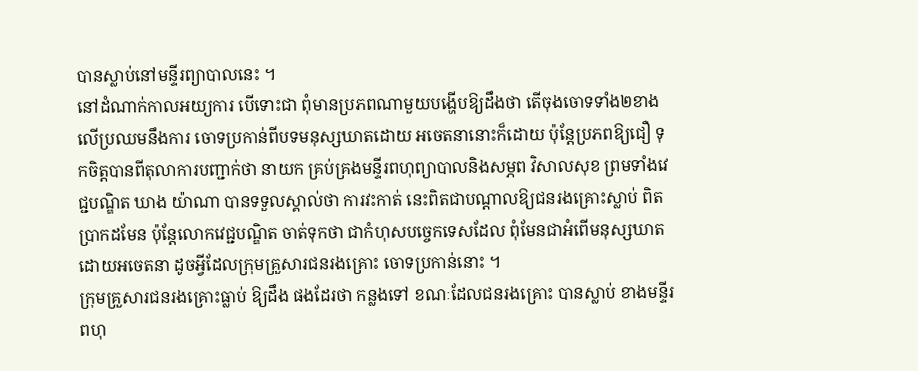បានស្លាប់នៅមន្ទីរព្យាបាលនេះ ។
នៅដំណាក់កាលអយ្យការ បើទោះជា ពុំមានប្រភពណាមួយបង្ហើបឱ្យដឹងថា តើចុងចោទទាំង២ខាងលើប្រឈមនឹងការ ចោទប្រកាន់ពីបទមនុស្សឃាតដោយ អចេតនានោះក៏ដោយ ប៉ុន្ដែប្រភពឱ្យជឿ ទុកចិត្ដបានពីតុលាការបញ្ជាក់ថា នាយក គ្រប់គ្រងមន្ទីរពហុព្យាបាលនិងសម្ភព វិសាលសុខ ព្រមទាំងវេជ្ជបណ្ឌិត ឃាង យ៉ាណា បានទទួលស្គាល់ថា ការវះកាត់ នេះពិតជាបណ្ដាលឱ្យជនរងគ្រោះស្លាប់ ពិតប្រាកដមែន ប៉ុន្ដែលោកវេជ្ជបណ្ឌិត ចាត់ទុកថា ជាកំហុសបច្ចេកទេសដែល ពុំមែនជាអំពើមនុស្សឃាតដោយអចេតនា ដូចអ្វីដែលក្រុមគ្រួសារជនរងគ្រោះ ចោទប្រកាន់នោះ ។
ក្រុមគ្រួសារជនរងគ្រោះធ្លាប់ ឱ្យដឹង ផងដែរថា កន្លងទៅ ខណៈដែលជនរងគ្រោះ បានស្លាប់ ខាងមន្ទីរពហុ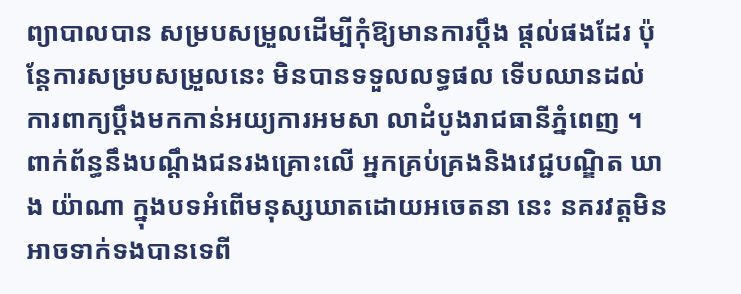ព្យាបាលបាន សម្របសម្រួលដើម្បីកុំឱ្យមានការប្ដឹង ផ្ដល់ផងដែរ ប៉ុន្ដែការសម្របសម្រួលនេះ មិនបានទទួលលទ្ធផល ទើបឈានដល់ ការពាក្យប្ដឹងមកកាន់អយ្យការអមសា លាដំបូងរាជធានីភ្នំពេញ ។
ពាក់ព័ន្ធនឹងបណ្ដឹងជនរងគ្រោះលើ អ្នកគ្រប់គ្រងនិងវេជ្ជបណ្ឌិត ឃាង យ៉ាណា ក្នុងបទអំពើមនុស្សឃាតដោយអចេតនា នេះ នគរវត្ដមិនអាចទាក់ទងបានទេពី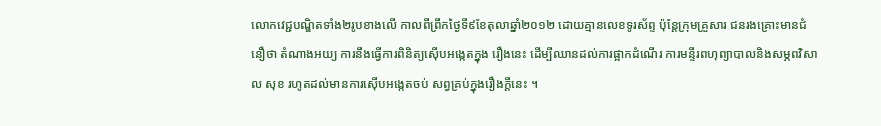លោកវេជ្ជបណ្ឌិតទាំង២រូបខាងលើ កាលពីព្រឹកថ្ងៃទី៩ខែតុលាឆ្នាំ២០១២ ដោយគ្មានលេខទូរស័ព្ទ ប៉ុន្ដែក្រុមគ្រួសារ ជនរងគ្រោះមានជំនឿថា តំណាងអយ្យ ការនឹងធ្វើការពិនិត្យស៊ើបអង្កេតក្នុង រឿងនេះ ដើម្បីឈានដល់ការផ្អាកដំណើរ ការមន្ទីរពហុព្យាបាលនិងសម្ភពវិសាល សុខ រហូតដល់មានការស៊ើបអង្កេតចប់ សព្វគ្រប់ក្នុងរឿងក្ដីនេះ ។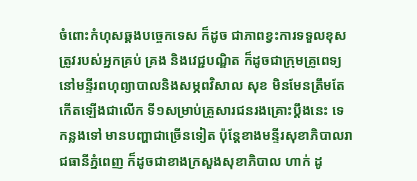ចំពោះកំហុសឆ្គងបច្ចេកទេស ក៏ដូច ជាភាពខ្វះការទទួលខុសត្រូវរបស់អ្នកគ្រប់ គ្រង និងវេជ្ជបណ្ឌិត ក៏ដូចជាក្រុមគ្រូពេទ្យ នៅមន្ទីរពហុព្យាបាលនិងសម្ភពវិសាល សុខ មិនមែនត្រឹមតែកើតឡើងជាលើក ទី១សម្រាប់គ្រួសារជនរងគ្រោះប្ដឹងនេះ ទេ កន្លងទៅ មានបញ្ហាជាច្រើនទៀត ប៉ុន្ដែខាងមន្ទីរសុខាភិបាលរាជធានីភ្នំពេញ ក៏ដូចជាខាងក្រសួងសុខាភិបាល ហាក់ ដូ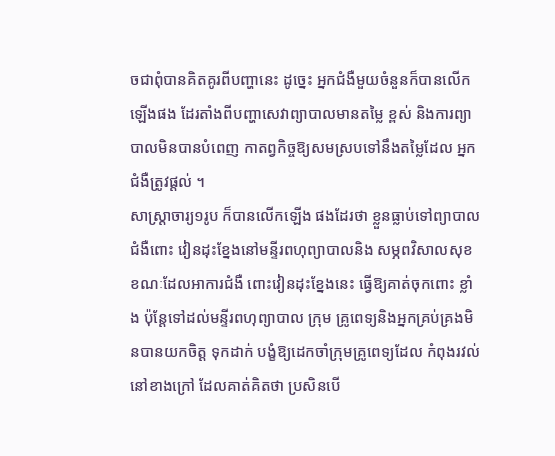ចជាពុំបានគិតគូរពីបញ្ហានេះ ដូច្នេះ អ្នកជំងឺមួយចំនួនក៏បានលើកឡើងផង ដែរតាំងពីបញ្ហាសេវាព្យាបាលមានតម្លៃ ខ្ពស់ និងការព្យាបាលមិនបានបំពេញ កាតព្វកិច្ចឱ្យសមស្របទៅនឹងតម្លៃដែល អ្នកជំងឺត្រូវផ្ដល់ ។
សាស្ដ្រាចារ្យ១រូប ក៏បានលើកឡើង ផងដែរថា ខ្លួនធ្លាប់ទៅព្យាបាលជំងឺពោះ វៀនដុះខ្នែងនៅមន្ទីរពហុព្យាបាលនិង សម្ភពវិសាលសុខ ខណៈដែលអាការជំងឺ ពោះវៀនដុះខ្នែងនេះ ធ្វើឱ្យគាត់ចុកពោះ ខ្លាំង ប៉ុន្ដែទៅដល់មន្ទីរពហុព្យាបាល ក្រុម គ្រូពេទ្យនិងអ្នកគ្រប់គ្រងមិនបានយកចិត្ដ ទុកដាក់ បង្ខំឱ្យដេកចាំក្រុមគ្រូពេទ្យដែល កំពុងរវល់នៅខាងក្រៅ ដែលគាត់គិតថា ប្រសិនបើ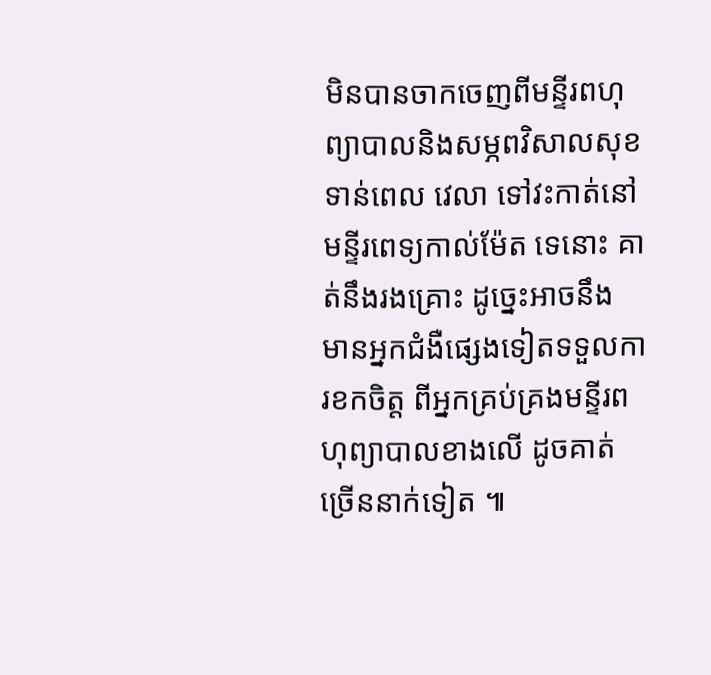មិនបានចាកចេញពីមន្ទីរពហុ ព្យាបាលនិងសម្ភពវិសាលសុខទាន់ពេល វេលា ទៅវះកាត់នៅមន្ទីរពេទ្យកាល់ម៉ែត ទេនោះ គាត់នឹងរងគ្រោះ ដូច្នេះអាចនឹង មានអ្នកជំងឺផ្សេងទៀតទទួលការខកចិត្ដ ពីអ្នកគ្រប់គ្រងមន្ទីរពហុព្យាបាលខាងលើ ដូចគាត់ច្រើននាក់ទៀត ៕